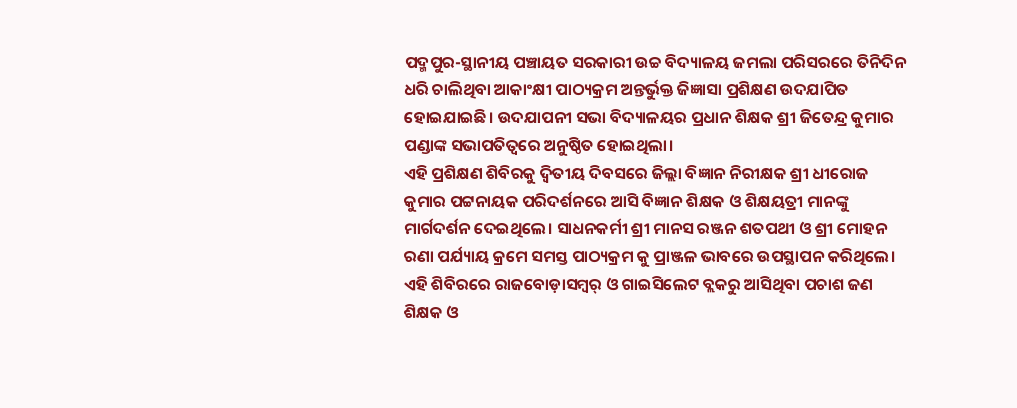ପଦ୍ମପୁର-ସ୍ଥାନୀୟ ପଞ୍ଚାୟତ ସରକାରୀ ଉଚ୍ଚ ବିଦ୍ୟାଳୟ ଜମଲା ପରିସରରେ ତିନିଦିନ ଧରି ଚାଲିଥିବା ଆକାଂକ୍ଷୀ ପାଠ୍ୟକ୍ରମ ଅନ୍ତର୍ଭୁକ୍ତ ଜିଜ୍ଞାସା ପ୍ରଶିକ୍ଷଣ ଉଦଯାପିତ ହୋଇଯାଇଛି। ଉଦଯାପନୀ ସଭା ବିଦ୍ୟାଳୟର ପ୍ରଧାନ ଶିକ୍ଷକ ଶ୍ରୀ ଜିତେନ୍ଦ୍ର କୁମାର ପଣ୍ଡାଙ୍କ ସଭାପତିତ୍ବରେ ଅନୁଷ୍ଠିତ ହୋଇଥିଲା।
ଏହି ପ୍ରଶିକ୍ଷଣ ଶିବିରକୁ ଦ୍ଵିତୀୟ ଦିବସରେ ଜିଲ୍ଲା ବିଜ୍ଞାନ ନିରୀକ୍ଷକ ଶ୍ରୀ ଧୀରୋଜ କୁମାର ପଟ୍ଟନାୟକ ପରିଦର୍ଶନରେ ଆସି ବିଜ୍ଞାନ ଶିକ୍ଷକ ଓ ଶିକ୍ଷୟତ୍ରୀ ମାନଙ୍କୁ ମାର୍ଗଦର୍ଶନ ଦେଇଥିଲେ। ସାଧନକର୍ମୀ ଶ୍ରୀ ମାନସ ରଞ୍ଜନ ଶତପଥୀ ଓ ଶ୍ରୀ ମୋହନ ରଣା ପର୍ଯ୍ୟାୟ କ୍ରମେ ସମସ୍ତ ପାଠ୍ୟକ୍ରମ କୁ ପ୍ରାଞ୍ଜଳ ଭାବରେ ଉପସ୍ଥାପନ କରିଥିଲେ।
ଏହି ଶିବିରରେ ରାଜବୋଡ଼ାସମ୍ବର୍ ଓ ଗାଇସିଲେଟ ବ୍ଲକରୁ ଆସିଥିବା ପଚାଶ ଜଣ ଶିକ୍ଷକ ଓ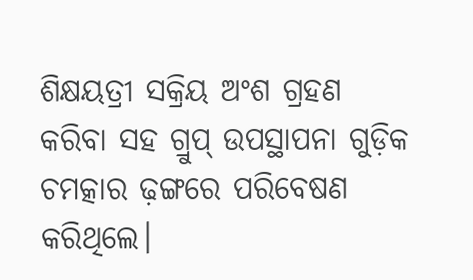ଶିକ୍ଷୟତ୍ରୀ ସକ୍ରିୟ ଅଂଶ ଗ୍ରହଣ କରିବା ସହ ଗ୍ରୁପ୍ ଉପସ୍ଥାପନା ଗୁଡ଼ିକ ଚମତ୍କାର ଢ଼ଙ୍ଗରେ ପରିବେଷଣ କରିଥିଲେ।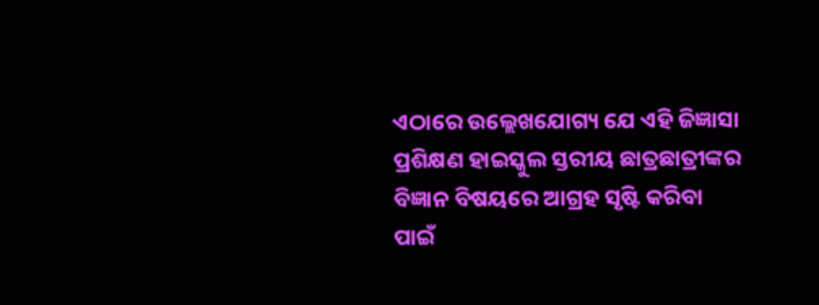ଏଠାରେ ଉଲ୍ଲେଖଯୋଗ୍ୟ ଯେ ଏହି ଜିଜ୍ଞାସା ପ୍ରଶିକ୍ଷଣ ହାଇସ୍କୁଲ ସ୍ତରୀୟ ଛାତ୍ରଛାତ୍ରୀଙ୍କର ବିଜ୍ଞାନ ବିଷୟରେ ଆଗ୍ରହ ସୃଷ୍ଟି କରିବା ପାଇଁ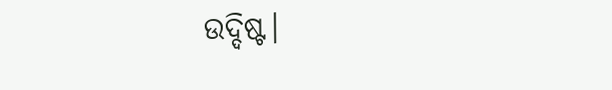ଉଦ୍ଦିଷ୍ଟ।